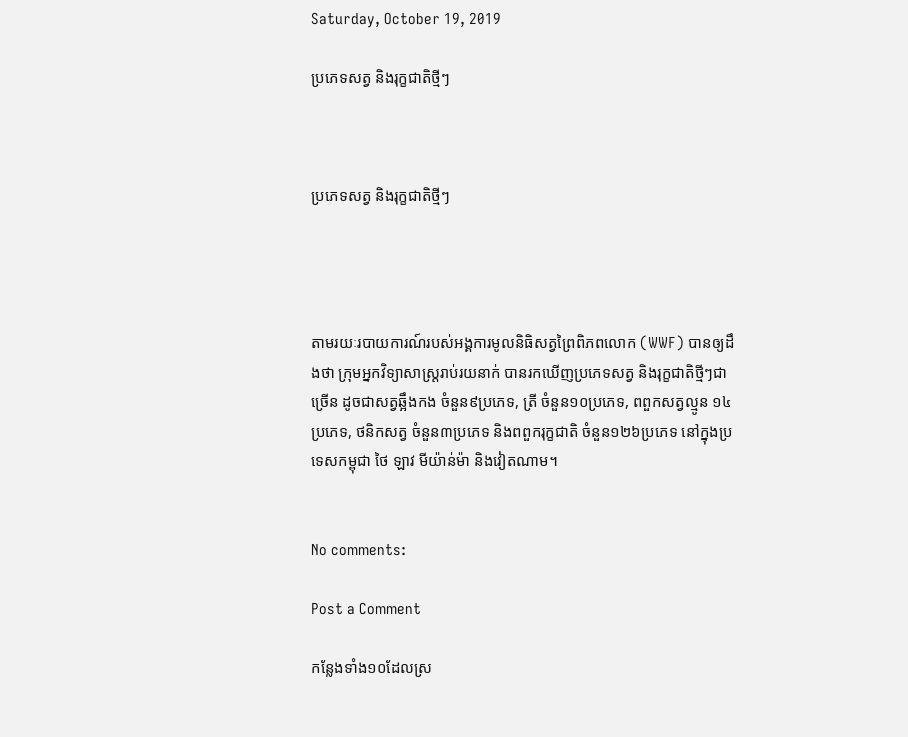Saturday, October 19, 2019

ប្រភេទសត្វ និងរុក្ខជាតិថ្មីៗ



ប្រភេទសត្វ និងរុក្ខជាតិថ្មីៗ




តាមរយៈរបាយការណ៍របស់អង្គការមូលនិធិសត្វព្រៃពិភពលោក (WWF) បានឲ្យដឹងថា ក្រុមអ្នកវិទ្យាសាស្រ្តរាប់រយនាក់ បានរកឃើញប្រភេទសត្វ និងរុក្ខជាតិថ្មីៗជាច្រើន ដូចជាសត្វឆ្អឹងកង ចំនួន៩ប្រភេទ, ត្រី ចំនួន១០ប្រភេទ, ពពួកសត្វល្មូន ១៤ប្រភេទ, ថនិកសត្វ ចំនួន៣ប្រភេទ និងពពួករុក្ខជាតិ ចំនួន១២៦ប្រភេទ នៅក្នុងប្រទេសកម្ពុជា ថៃ ឡាវ មីយ៉ាន់ម៉ា និងវៀតណាម។


No comments:

Post a Comment

កន្លែងទាំង១០ដែលស្រ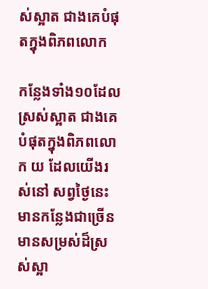ស់ស្អាត ជាងគេបំផុតក្នុងពិភពលោក

កន្លែងទាំង១០ដែលស្រស់ស្អាត ជាងគេបំផុតក្នុងពិភពលោក យ ដែលយើងរស់នៅ សព្វថ្ងៃនេះ មានកន្លែងជាច្រើន មានសម្រស់ដ៏ស្រស់ស្អា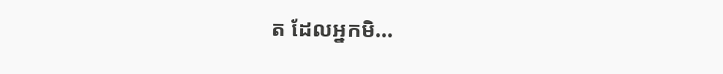ត ដែលអ្នកមិ...